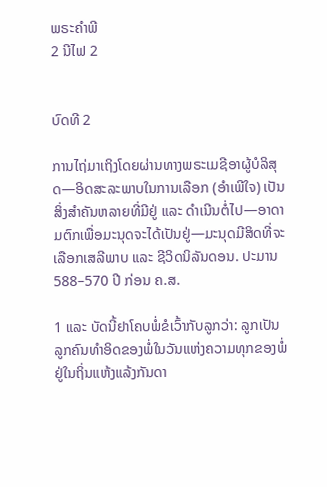ພຣະຄຳພີ
2 ນີໄຟ 2


ບົດທີ 2

ການໄຖ່ມາເຖິງໂດຍຜ່ານທາງພຣະເມຊີອາຜູ້ບໍລິສຸດ—ອິດສະລະພາບໃນການເລືອກ (ອຳເພີໃຈ) ເປັນສິ່ງສຳຄັນຫລາຍທີ່ມີຢູ່ ແລະ ດຳເນີນຕໍ່ໄປ—ອາດາມຕົກເພື່ອມະນຸດຈະໄດ້ເປັນຢູ່—ມະນຸດມີສິດທີ່ຈະເລືອກເສລີພາບ ແລະ ຊີວິດນິລັນດອນ. ປະມານ 588–570 ປີ ກ່ອນ ຄ.ສ.

1 ແລະ ບັດນີ້ຢາໂຄບພໍ່ຂໍເວົ້າກັບລູກວ່າ: ລູກເປັນ ລູກຄົນທຳອິດຂອງພໍ່ໃນວັນແຫ່ງຄວາມທຸກຂອງພໍ່ຢູ່ໃນຖິ່ນແຫ້ງແລ້ງກັນດາ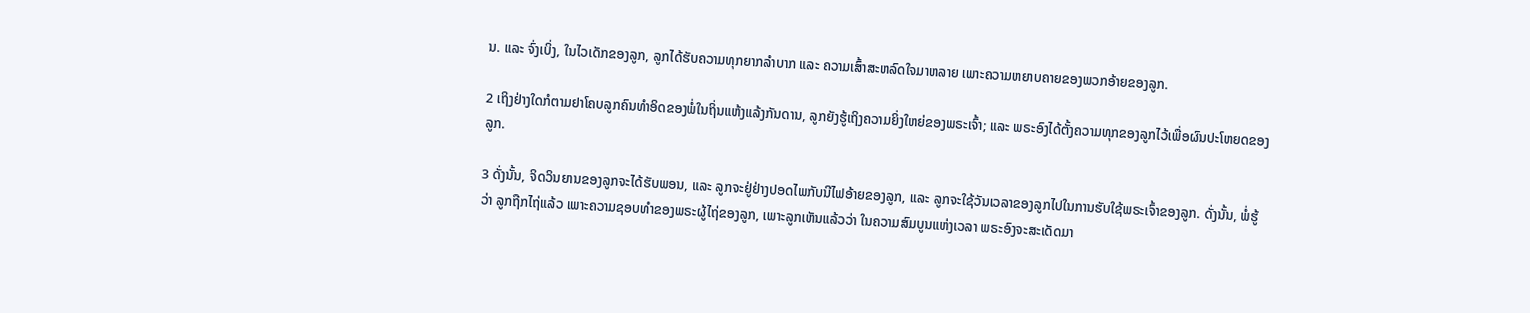ນ. ແລະ ຈົ່ງເບິ່ງ, ໃນໄວເດັກຂອງລູກ, ລູກໄດ້ຮັບຄວາມທຸກຍາກລຳບາກ ແລະ ຄວາມເສົ້າສະຫລົດໃຈມາຫລາຍ ເພາະຄວາມຫຍາບຄາຍຂອງພວກອ້າຍຂອງລູກ.

2 ເຖິງຢ່າງໃດກໍຕາມຢາໂຄບລູກຄົນທຳອິດຂອງພໍ່ໃນຖິ່ນແຫ້ງແລ້ງກັນດານ, ລູກຍັງຮູ້ເຖິງຄວາມຍິ່ງໃຫຍ່ຂອງພຣະເຈົ້າ; ແລະ ພຣະອົງໄດ້ຕັ້ງຄວາມທຸກຂອງລູກໄວ້ເພື່ອຜົນປະໂຫຍດຂອງລູກ.

3 ດັ່ງນັ້ນ, ຈິດວິນຍານຂອງລູກຈະໄດ້ຮັບພອນ, ແລະ ລູກຈະຢູ່ຢ່າງປອດໄພກັບນີໄຟອ້າຍຂອງລູກ, ແລະ ລູກຈະໃຊ້ວັນເວລາຂອງລູກໄປໃນການຮັບໃຊ້ພຣະເຈົ້າຂອງລູກ. ດັ່ງນັ້ນ, ພໍ່ຮູ້ວ່າ ລູກຖືກໄຖ່ແລ້ວ ເພາະຄວາມຊອບທຳຂອງພຣະຜູ້ໄຖ່ຂອງລູກ, ເພາະລູກເຫັນແລ້ວວ່າ ໃນຄວາມສົມບູນແຫ່ງເວລາ ພຣະອົງຈະສະເດັດມາ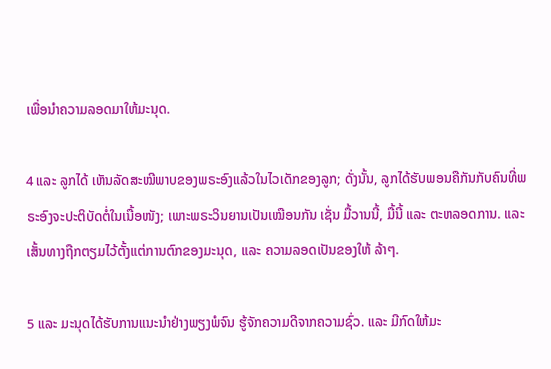ເພື່ອນຳຄວາມລອດມາໃຫ້ມະນຸດ.

4 ແລະ ລູກໄດ້ ເຫັນລັດສະໝີພາບຂອງພຣະອົງແລ້ວໃນໄວເດັກຂອງລູກ; ດັ່ງນັ້ນ, ລູກໄດ້ຮັບພອນຄືກັນກັບຄົນທີ່ພຣະອົງຈະປະຕິບັດຕໍ່ໃນເນື້ອໜັງ; ເພາະພຣະວິນຍານເປັນເໝືອນກັນ ເຊັ່ນ ມື້ວານນີ້, ມື້ນີ້ ແລະ ຕະຫລອດການ. ແລະ ເສັ້ນທາງຖືກຕຽມໄວ້ຕັ້ງແຕ່ການຕົກຂອງມະນຸດ, ແລະ ຄວາມລອດເປັນຂອງໃຫ້ ລ້າໆ.

5 ແລະ ມະນຸດໄດ້ຮັບການແນະນຳຢ່າງພຽງພໍຈົນ ຮູ້ຈັກຄວາມດີຈາກຄວາມຊົ່ວ. ແລະ ມີກົດໃຫ້ມະ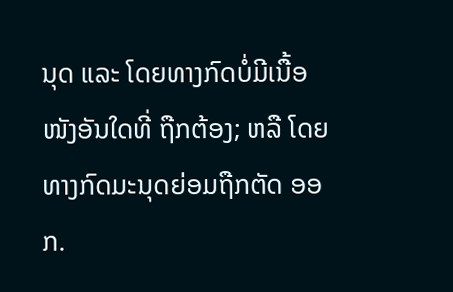ນຸດ ແລະ ໂດຍທາງກົດບໍ່ມີເນື້ອໜັງອັນໃດທີ່ ຖືກຕ້ອງ; ຫລື ໂດຍທາງກົດມະນຸດຍ່ອມຖືກຕັດ ອອກ.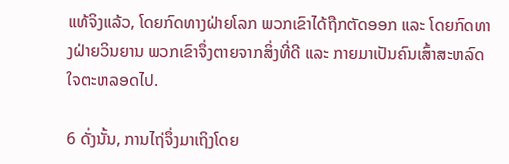ແທ້ຈິງແລ້ວ, ໂດຍກົດທາງຝ່າຍໂລກ ພວກເຂົາໄດ້ຖືກຕັດອອກ ແລະ ໂດຍກົດທາງຝ່າຍວິນຍານ ພວກເຂົາຈຶ່ງຕາຍຈາກສິ່ງທີ່ດີ ແລະ ກາຍມາເປັນຄົນເສົ້າສະຫລົດໃຈຕະຫລອດໄປ.

6 ດັ່ງນັ້ນ, ການໄຖ່ຈຶ່ງມາເຖິງໂດຍ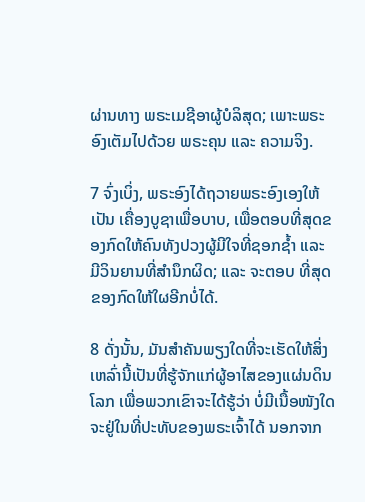ຜ່ານທາງ ພຣະເມຊີອາຜູ້ບໍລິສຸດ; ເພາະພຣະອົງເຕັມໄປດ້ວຍ ພຣະຄຸນ ແລະ ຄວາມຈິງ.

7 ຈົ່ງເບິ່ງ, ພຣະອົງໄດ້ຖວາຍພຣະອົງເອງໃຫ້ເປັນ ເຄື່ອງບູຊາເພື່ອບາບ, ເພື່ອຕອບທີ່ສຸດຂອງກົດໃຫ້ຄົນທັງປວງຜູ້ມີໃຈທີ່ຊອກຊ້ຳ ແລະ ມີວິນຍານທີ່ສຳນຶກຜິດ; ແລະ ຈະຕອບ ທີ່ສຸດຂອງກົດໃຫ້ໃຜອີກບໍ່ໄດ້.

8 ດັ່ງນັ້ນ, ມັນສຳຄັນພຽງໃດທີ່ຈະເຮັດໃຫ້ສິ່ງເຫລົ່ານີ້ເປັນທີ່ຮູ້ຈັກແກ່ຜູ້ອາໄສຂອງແຜ່ນດິນໂລກ ເພື່ອພວກເຂົາຈະໄດ້ຮູ້ວ່າ ບໍ່ມີເນື້ອໜັງໃດຈະຢູ່ໃນທີ່ປະທັບຂອງພຣະເຈົ້າໄດ້ ນອກຈາກ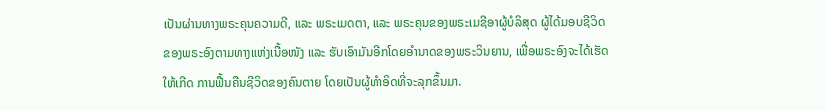ເປັນຜ່ານທາງພຣະຄຸນຄວາມດີ, ແລະ ພຣະເມດຕາ, ແລະ ພຣະຄຸນຂອງພຣະເມຊີອາຜູ້ບໍລິສຸດ ຜູ້ໄດ້ມອບຊີວິດຂອງພຣະອົງຕາມທາງແຫ່ງເນື້ອໜັງ ແລະ ຮັບເອົາມັນອີກໂດຍອຳນາດຂອງພຣະວິນຍານ, ເພື່ອພຣະອົງຈະໄດ້ເຮັດໃຫ້ເກີດ ການຟື້ນຄືນຊີວິດຂອງຄົນຕາຍ ໂດຍເປັນຜູ້ທຳອິດທີ່ຈະລຸກຂຶ້ນມາ.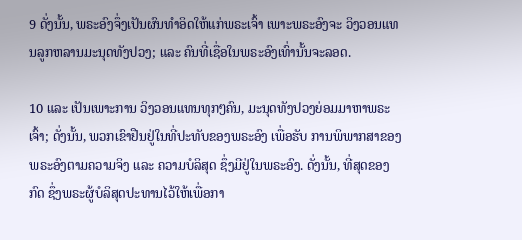9 ດັ່ງນັ້ນ, ພຣະອົງຈຶ່ງເປັນຜົນທຳອິດໃຫ້ແກ່ພຣະເຈົ້າ ເພາະພຣະອົງຈະ ວິງວອນແທນລູກຫລານມະນຸດທັງປວງ; ແລະ ຄົນທີ່ເຊື່ອໃນພຣະອົງເທົ່ານັ້ນຈະລອດ.

10 ແລະ ເປັນເພາະການ ວິງວອນແທນທຸກໆຄົນ, ມະນຸດທັງປວງຍ່ອມມາຫາພຣະເຈົ້າ; ດັ່ງນັ້ນ, ພວກເຂົາຢືນຢູ່ໃນທີ່ປະທັບຂອງພຣະອົງ ເພື່ອຮັບ ການພິພາກສາຂອງພຣະອົງຕາມຄວາມຈິງ ແລະ ຄວາມບໍລິສຸດ ຊຶ່ງມີຢູ່ໃນພຣະອົງ. ດັ່ງນັ້ນ, ທີ່ສຸດຂອງກົດ ຊຶ່ງພຣະຜູ້ບໍລິສຸດປະທານໄວ້ໃຫ້ເພື່ອກາ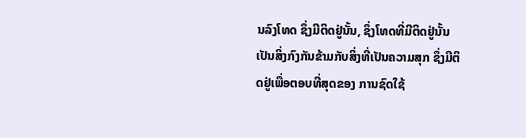ນລົງໂທດ ຊຶ່ງມີຕິດຢູ່ນັ້ນ, ຊຶ່ງໂທດທີ່ມີຕິດຢູ່ນັ້ນ ເປັນສິ່ງກົງກັນຂ້າມກັບສິ່ງທີ່ເປັນຄວາມສຸກ ຊຶ່ງມີຕິດຢູ່ເພື່ອຕອບທີ່ສຸດຂອງ ການຊົດໃຊ້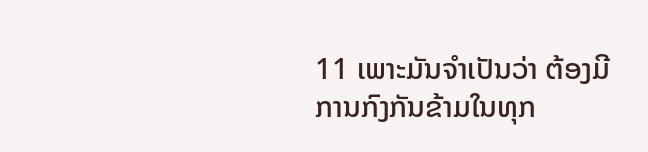11 ເພາະມັນຈຳເປັນວ່າ ຕ້ອງມີ ການກົງກັນຂ້າມໃນທຸກ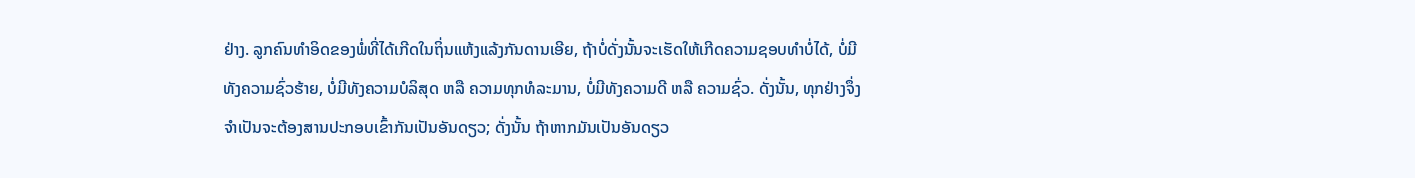ຢ່າງ. ລູກຄົນທຳອິດຂອງພໍ່ທີ່ໄດ້ເກີດໃນຖິ່ນແຫ້ງແລ້ງກັນດານເອີຍ, ຖ້າບໍ່ດັ່ງນັ້ນຈະເຮັດໃຫ້ເກີດຄວາມຊອບທຳບໍ່ໄດ້, ບໍ່ມີທັງຄວາມຊົ່ວຮ້າຍ, ບໍ່ມີທັງຄວາມບໍລິສຸດ ຫລື ຄວາມທຸກທໍລະມານ, ບໍ່ມີທັງຄວາມດີ ຫລື ຄວາມຊົ່ວ. ດັ່ງນັ້ນ, ທຸກຢ່າງຈຶ່ງຈຳເປັນຈະຕ້ອງສານປະກອບເຂົ້າກັນເປັນອັນດຽວ; ດັ່ງນັ້ນ ຖ້າຫາກມັນເປັນອັນດຽວ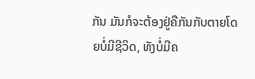ກັນ ມັນກໍຈະຕ້ອງຢູ່ຄືກັນກັບຕາຍໂດຍບໍ່ມີຊີວິດ, ທັງບໍ່ມີຄ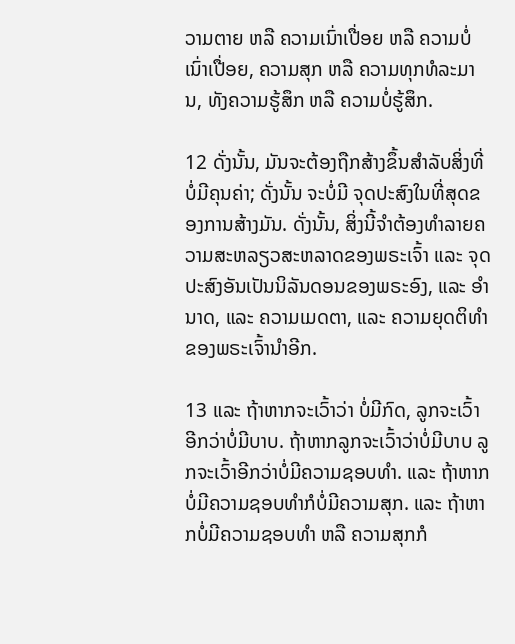ວາມຕາຍ ຫລື ຄວາມເນົ່າເປື່ອຍ ຫລື ຄວາມບໍ່ເນົ່າເປື່ອຍ, ຄວາມສຸກ ຫລື ຄວາມທຸກທໍລະມານ, ທັງຄວາມຮູ້ສຶກ ຫລື ຄວາມບໍ່ຮູ້ສຶກ.

12 ດັ່ງນັ້ນ, ມັນຈະຕ້ອງຖືກສ້າງຂຶ້ນສຳລັບສິ່ງທີ່ບໍ່ມີຄຸນຄ່າ; ດັ່ງນັ້ນ ຈະບໍ່ມີ ຈຸດປະສົງໃນທີ່ສຸດຂອງການສ້າງມັນ. ດັ່ງນັ້ນ, ສິ່ງນີ້ຈຳຕ້ອງທຳລາຍຄວາມສະຫລຽວສະຫລາດຂອງພຣະເຈົ້າ ແລະ ຈຸດປະສົງອັນເປັນນິລັນດອນຂອງພຣະອົງ, ແລະ ອຳນາດ, ແລະ ຄວາມເມດຕາ, ແລະ ຄວາມຍຸດຕິທຳຂອງພຣະເຈົ້ານຳອີກ.

13 ແລະ ຖ້າຫາກຈະເວົ້າວ່າ ບໍ່ມີກົດ, ລູກຈະເວົ້າອີກວ່າບໍ່ມີບາບ. ຖ້າຫາກລູກຈະເວົ້າວ່າບໍ່ມີບາບ ລູກຈະເວົ້າອີກວ່າບໍ່ມີຄວາມຊອບທຳ. ແລະ ຖ້າຫາກບໍ່ມີຄວາມຊອບທຳກໍບໍ່ມີຄວາມສຸກ. ແລະ ຖ້າຫາກບໍ່ມີຄວາມຊອບທຳ ຫລື ຄວາມສຸກກໍ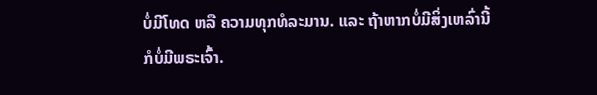ບໍ່ມີໂທດ ຫລື ຄວາມທຸກທໍລະມານ. ແລະ ຖ້າຫາກບໍ່ມີສິ່ງເຫລົ່ານີ້ ກໍບໍ່ມີພຣະເຈົ້າ.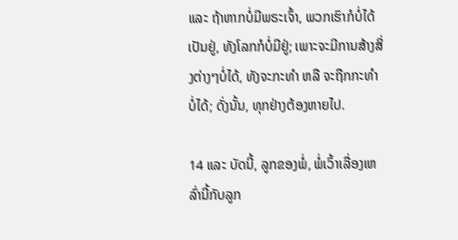ແລະ ຖ້າຫາກບໍ່ມີພຣະເຈົ້າ, ພວກເຮົາກໍບໍ່ໄດ້ເປັນຢູ່, ທັງໂລກກໍບໍ່ມີຢູ່; ເພາະຈະມີການສ້າງສິ່ງຕ່າງໆບໍ່ໄດ້, ທັງຈະກະທຳ ຫລື ຈະຖືກກະທຳບໍ່ໄດ້; ດັ່ງນັ້ນ, ທຸກຢ່າງຕ້ອງຫາຍໄປ.

14 ແລະ ບັດນີ້, ລູກຂອງພໍ່, ພໍ່ເວົ້າເລື່ອງເຫລົ່ານີ້ກັບລູກ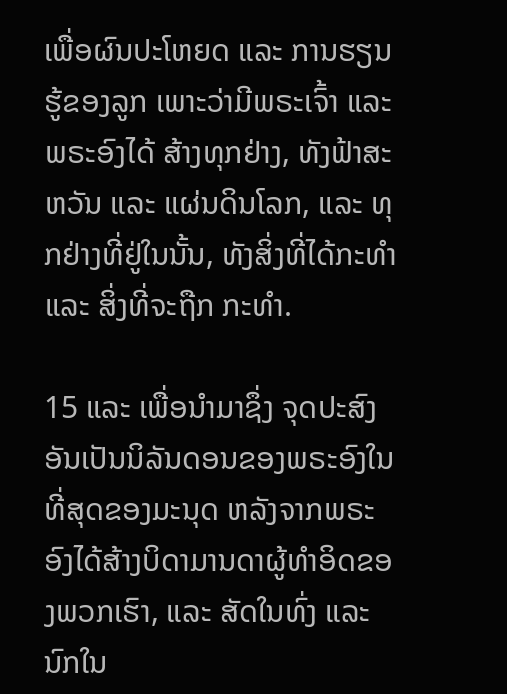ເພື່ອຜົນປະໂຫຍດ ແລະ ການຮຽນຮູ້ຂອງລູກ ເພາະວ່າມີພຣະເຈົ້າ ແລະ ພຣະອົງໄດ້ ສ້າງທຸກຢ່າງ, ທັງຟ້າສະຫວັນ ແລະ ແຜ່ນດິນໂລກ, ແລະ ທຸກຢ່າງທີ່ຢູ່ໃນນັ້ນ, ທັງສິ່ງທີ່ໄດ້ກະທຳ ແລະ ສິ່ງທີ່ຈະຖືກ ກະທຳ.

15 ແລະ ເພື່ອນຳມາຊຶ່ງ ຈຸດປະສົງອັນເປັນນິລັນດອນຂອງພຣະອົງໃນທີ່ສຸດຂອງມະນຸດ ຫລັງຈາກພຣະອົງໄດ້ສ້າງບິດາມານດາຜູ້ທຳອິດຂອງພວກເຮົາ, ແລະ ສັດໃນທົ່ງ ແລະ ນົກໃນ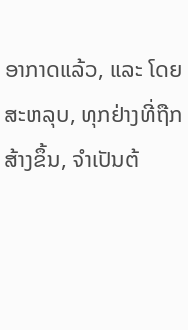ອາກາດແລ້ວ, ແລະ ໂດຍສະຫລຸບ, ທຸກຢ່າງທີ່ຖືກສ້າງຂຶ້ນ, ຈຳເປັນຕ້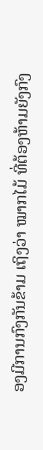ອງມີການກົງກັນຂ້າມ ເຖິງວ່າ ໝາກໄມ້ ທີ່ຕ້ອງຫ້າມຍັງກົງ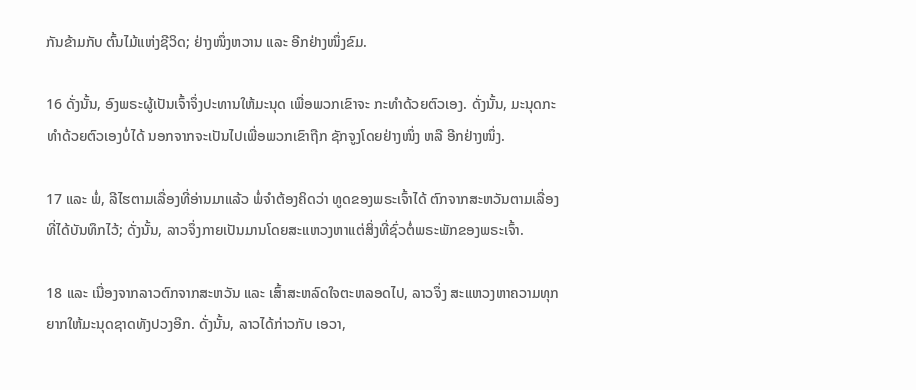ກັນຂ້າມກັບ ຕົ້ນໄມ້ແຫ່ງຊີວິດ; ຢ່າງໜຶ່ງຫວານ ແລະ ອີກຢ່າງໜຶ່ງຂົມ.

16 ດັ່ງນັ້ນ, ອົງພຣະຜູ້ເປັນເຈົ້າຈຶ່ງປະທານໃຫ້ມະນຸດ ເພື່ອພວກເຂົາຈະ ກະທຳດ້ວຍຕົວເອງ. ດັ່ງນັ້ນ, ມະນຸດກະທຳດ້ວຍຕົວເອງບໍ່ໄດ້ ນອກຈາກຈະເປັນໄປເພື່ອພວກເຂົາຖືກ ຊັກຈູງໂດຍຢ່າງໜຶ່ງ ຫລື ອີກຢ່າງໜຶ່ງ.

17 ແລະ ພໍ່, ລີໄຮຕາມເລື່ອງທີ່ອ່ານມາແລ້ວ ພໍ່ຈຳຕ້ອງຄິດວ່າ ທູດຂອງພຣະເຈົ້າໄດ້ ຕົກຈາກສະຫວັນຕາມເລື່ອງທີ່ໄດ້ບັນທຶກໄວ້; ດັ່ງນັ້ນ, ລາວຈຶ່ງກາຍເປັນມານໂດຍສະແຫວງຫາແຕ່ສິ່ງທີ່ຊົ່ວຕໍ່ພຣະພັກຂອງພຣະເຈົ້າ.

18 ແລະ ເນື່ອງຈາກລາວຕົກຈາກສະຫວັນ ແລະ ເສົ້າສະຫລົດໃຈຕະຫລອດໄປ, ລາວຈຶ່ງ ສະແຫວງຫາຄວາມທຸກຍາກໃຫ້ມະນຸດຊາດທັງປວງອີກ. ດັ່ງນັ້ນ, ລາວໄດ້ກ່າວກັບ ເອວາ,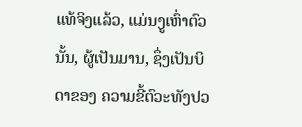ແທ້ຈິງແລ້ວ, ແມ່ນງູເຫົ່າຕົວນັ້ນ, ຜູ້ເປັນມານ, ຊຶ່ງເປັນບິດາຂອງ ຄວາມຂີ້ຕົວະທັງປວ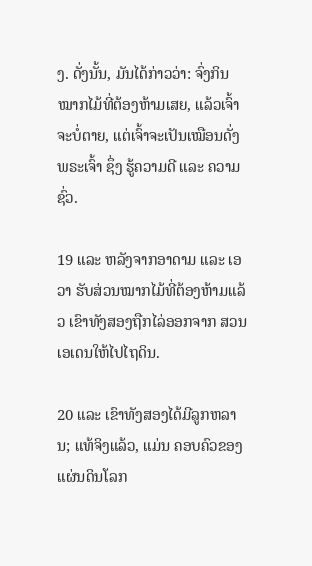ງ. ດັ່ງນັ້ນ, ມັນໄດ້ກ່າວວ່າ: ຈົ່ງກິນໝາກໄມ້ທີ່ຕ້ອງຫ້າມເສຍ, ແລ້ວເຈົ້າຈະບໍ່ຕາຍ, ແຕ່ເຈົ້າຈະເປັນເໝືອນດັ່ງພຣະເຈົ້າ ຊຶ່ງ ຮູ້ຄວາມດີ ແລະ ຄວາມຊົ່ວ.

19 ແລະ ຫລັງຈາກອາດາມ ແລະ ເອວາ ຮັບສ່ວນໝາກໄມ້ທີ່ຕ້ອງຫ້າມແລ້ວ ເຂົາທັງສອງຖືກໄລ່ອອກຈາກ ສວນເອເດນໃຫ້ໄປໄຖດິນ.

20 ແລະ ເຂົາທັງສອງໄດ້ມີລູກຫລານ; ແທ້ຈິງແລ້ວ, ແມ່ນ ຄອບຄົວຂອງແຜ່ນດິນໂລກ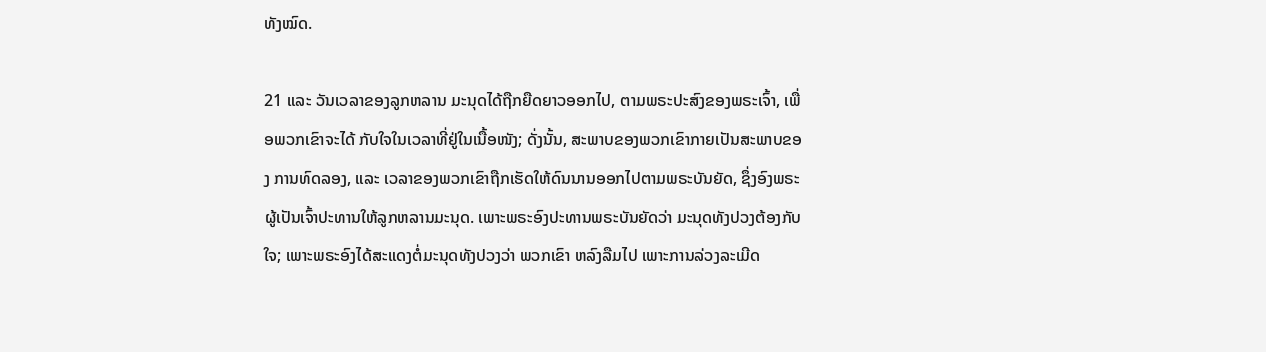ທັງໝົດ.

21 ແລະ ວັນເວລາຂອງລູກຫລານ ມະນຸດໄດ້ຖືກຍືດຍາວອອກໄປ, ຕາມພຣະປະສົງຂອງພຣະເຈົ້າ, ເພື່ອພວກເຂົາຈະໄດ້ ກັບໃຈໃນເວລາທີ່ຢູ່ໃນເນື້ອໜັງ; ດັ່ງນັ້ນ, ສະພາບຂອງພວກເຂົາກາຍເປັນສະພາບຂອງ ການທົດລອງ, ແລະ ເວລາຂອງພວກເຂົາຖືກເຮັດໃຫ້ດົນນານອອກໄປຕາມພຣະບັນຍັດ, ຊຶ່ງອົງພຣະຜູ້ເປັນເຈົ້າປະທານໃຫ້ລູກຫລານມະນຸດ. ເພາະພຣະອົງປະທານພຣະບັນຍັດວ່າ ມະນຸດທັງປວງຕ້ອງກັບໃຈ; ເພາະພຣະອົງໄດ້ສະແດງຕໍ່ມະນຸດທັງປວງວ່າ ພວກເຂົາ ຫລົງລືມໄປ ເພາະການລ່ວງລະເມີດ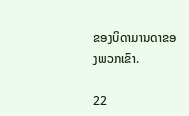ຂອງບິດາມານດາຂອງພວກເຂົາ.

22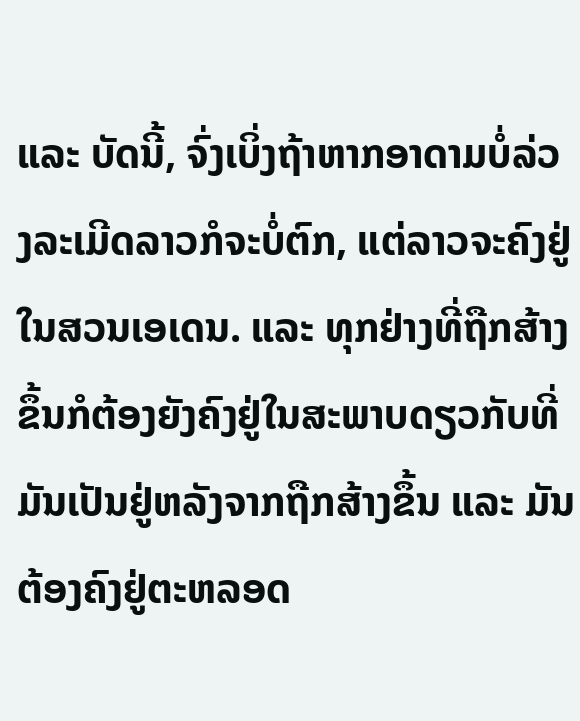ແລະ ບັດນີ້, ຈົ່ງເບິ່ງຖ້າຫາກອາດາມບໍ່ລ່ວງລະເມີດລາວກໍຈະບໍ່ຕົກ, ແຕ່ລາວຈະຄົງຢູ່ໃນສວນເອເດນ. ແລະ ທຸກຢ່າງທີ່ຖືກສ້າງຂຶ້ນກໍຕ້ອງຍັງຄົງຢູ່ໃນສະພາບດຽວກັບທີ່ມັນເປັນຢູ່ຫລັງຈາກຖືກສ້າງຂຶ້ນ ແລະ ມັນຕ້ອງຄົງຢູ່ຕະຫລອດ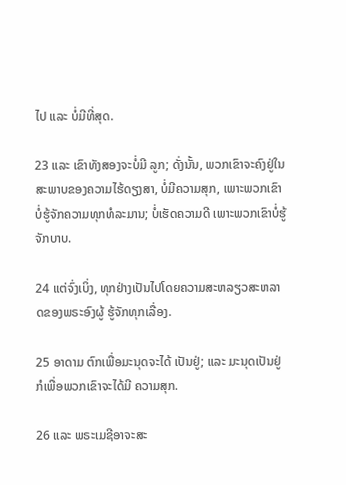ໄປ ແລະ ບໍ່ມີທີ່ສຸດ.

23 ແລະ ເຂົາທັງສອງຈະບໍ່ມີ ລູກ; ດັ່ງນັ້ນ, ພວກເຂົາຈະຄົງຢູ່ໃນສະພາບຂອງຄວາມໄຮ້ດຽງສາ, ບໍ່ມີຄວາມສຸກ, ເພາະພວກເຂົາບໍ່ຮູ້ຈັກຄວາມທຸກທໍລະມານ; ບໍ່ເຮັດຄວາມດີ ເພາະພວກເຂົາບໍ່ຮູ້ຈັກບາບ.

24 ແຕ່ຈົ່ງເບິ່ງ, ທຸກຢ່າງເປັນໄປໂດຍຄວາມສະຫລຽວສະຫລາດຂອງພຣະອົງຜູ້ ຮູ້ຈັກທຸກເລື່ອງ.

25 ອາດາມ ຕົກເພື່ອມະນຸດຈະໄດ້ ເປັນຢູ່; ແລະ ມະນຸດເປັນຢູ່ກໍເພື່ອພວກເຂົາຈະໄດ້ມີ ຄວາມສຸກ.

26 ແລະ ພຣະເມຊີອາຈະສະ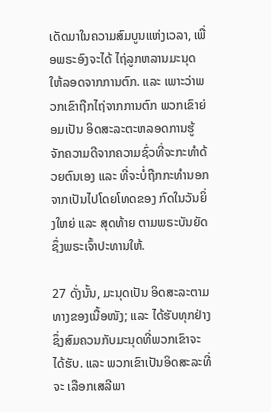ເດັດມາໃນຄວາມສົມບູນແຫ່ງເວລາ, ເພື່ອພຣະອົງຈະໄດ້ ໄຖ່ລູກຫລານມະນຸດໃຫ້ລອດຈາກການຕົກ. ແລະ ເພາະວ່າພວກເຂົາຖືກໄຖ່ຈາກການຕົກ ພວກເຂົາຍ່ອມເປັນ ອິດສະລະຕະຫລອດການຮູ້ຈັກຄວາມດີຈາກຄວາມຊົ່ວທີ່ຈະກະທຳດ້ວຍຕົນເອງ ແລະ ທີ່ຈະບໍ່ຖືກກະທຳນອກຈາກເປັນໄປໂດຍໂທດຂອງ ກົດໃນວັນຍິ່ງໃຫຍ່ ແລະ ສຸດທ້າຍ ຕາມພຣະບັນຍັດ ຊຶ່ງພຣະເຈົ້າປະທານໃຫ້.

27 ດັ່ງນັ້ນ, ມະນຸດເປັນ ອິດສະລະຕາມທາງຂອງເນື້ອໜັງ; ແລະ ໄດ້ຮັບທຸກຢ່າງ ຊຶ່ງສົມຄວນກັບມະນຸດທີ່ພວກເຂົາຈະໄດ້ຮັບ. ແລະ ພວກເຂົາເປັນອິດສະລະທີ່ຈະ ເລືອກເສລີພາ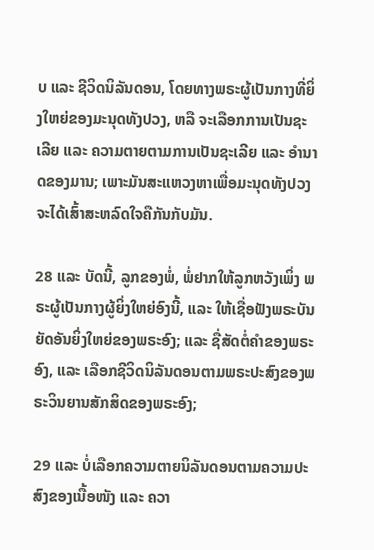ບ ແລະ ຊີວິດນິລັນດອນ, ໂດຍທາງພຣະຜູ້ເປັນກາງທີ່ຍິ່ງໃຫຍ່ຂອງມະນຸດທັງປວງ, ຫລື ຈະເລືອກການເປັນຊະເລີຍ ແລະ ຄວາມຕາຍຕາມການເປັນຊະເລີຍ ແລະ ອຳນາດຂອງມານ; ເພາະມັນສະແຫວງຫາເພື່ອມະນຸດທັງປວງຈະໄດ້ເສົ້າສະຫລົດໃຈຄືກັນກັບມັນ.

28 ແລະ ບັດນີ້, ລູກຂອງພໍ່, ພໍ່ຢາກໃຫ້ລູກຫວັງເພິ່ງ ພຣະຜູ້ເປັນກາງຜູ້ຍິ່ງໃຫຍ່ອົງນີ້, ແລະ ໃຫ້ເຊື່ອຟັງພຣະບັນຍັດອັນຍິ່ງໃຫຍ່ຂອງພຣະອົງ; ແລະ ຊື່ສັດຕໍ່ຄຳຂອງພຣະອົງ, ແລະ ເລືອກຊີວິດນິລັນດອນຕາມພຣະປະສົງຂອງພຣະວິນຍານສັກສິດຂອງພຣະອົງ;

29 ແລະ ບໍ່ເລືອກຄວາມຕາຍນິລັນດອນຕາມຄວາມປະສົງຂອງເນື້ອໜັງ ແລະ ຄວາ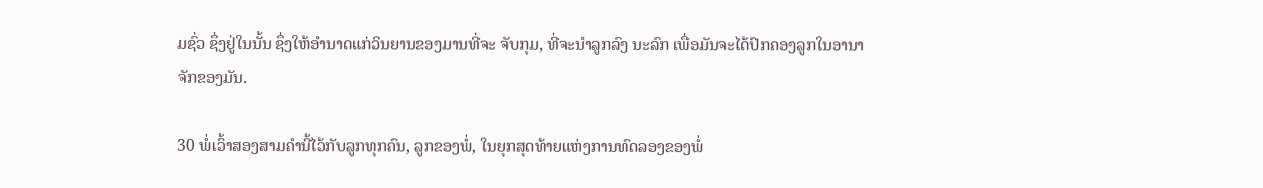ມຊົ່ວ ຊຶ່ງຢູ່ໃນນັ້ນ ຊຶ່ງໃຫ້ອຳນາດແກ່ວິນຍານຂອງມານທີ່ຈະ ຈັບກຸມ, ທີ່ຈະນຳລູກລົງ ນະລົກ ເພື່ອມັນຈະໄດ້ປົກຄອງລູກໃນອານາຈັກຂອງມັນ.

30 ພໍ່ເວົ້າສອງສາມຄຳນີ້ໄວ້ກັບລູກທຸກຄົນ, ລູກຂອງພໍ່, ໃນຍຸກສຸດທ້າຍແຫ່ງການທົດລອງຂອງພໍ່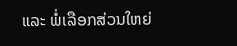ແລະ ພໍ່ເລືອກສ່ວນໃຫຍ່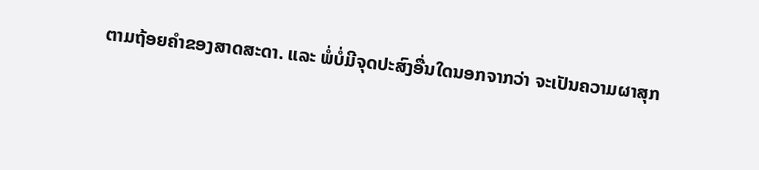ຕາມຖ້ອຍຄຳຂອງສາດສະດາ. ແລະ ພໍ່ບໍ່ມີຈຸດປະສົງອື່ນໃດນອກຈາກວ່າ ຈະເປັນຄວາມຜາສຸກ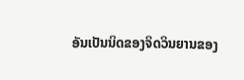ອັນເປັນນິດຂອງຈິດວິນຍານຂອງ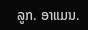ລູກ. ອາແມນ.